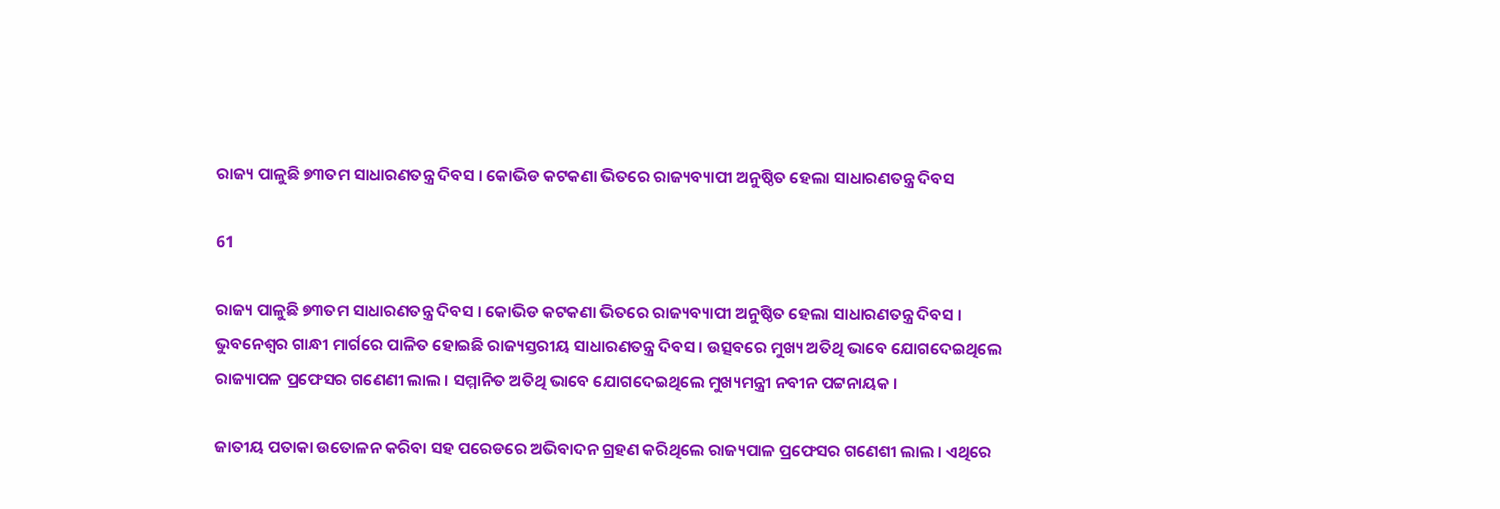ରାଜ୍ୟ ପାଳୁଛି ୭୩ତମ ସାଧାରଣତନ୍ତ୍ର ଦିବସ । କୋଭିଡ କଟକଣା ଭିତରେ ରାଜ୍ୟବ୍ୟାପୀ ଅନୁଷ୍ଠିତ ହେଲା ସାଧାରଣତନ୍ତ୍ର ଦିବସ

61

ରାଜ୍ୟ ପାଳୁଛି ୭୩ତମ ସାଧାରଣତନ୍ତ୍ର ଦିବସ । କୋଭିଡ କଟକଣା ଭିତରେ ରାଜ୍ୟବ୍ୟାପୀ ଅନୁଷ୍ଠିତ ହେଲା ସାଧାରଣତନ୍ତ୍ର ଦିବସ । ଭୁବନେଶ୍ୱର ଗାନ୍ଧୀ ମାର୍ଗରେ ପାଳିତ ହୋଇଛି ରାଜ୍ୟସ୍ତରୀୟ ସାଧାରଣତନ୍ତ୍ର ଦିବସ । ଉତ୍ସବରେ ମୁଖ୍ୟ ଅତିଥି ଭାବେ ଯୋଗଦେଇଥିଲେ ରାଜ୍ୟାପଳ ପ୍ରଫେସର ଗଣେଣୀ ଲାଲ । ସମ୍ମାନିତ ଅତିଥି ଭାବେ ଯୋଗଦେଇଥିଲେ ମୁଖ୍ୟମନ୍ତ୍ରୀ ନବୀନ ପଟ୍ଟନାୟକ ।

ଜାତୀୟ ପତାକା ଉତୋଳନ କରିବା ସହ ପରେଡରେ ଅଭିବାଦନ ଗ୍ରହଣ କରିଥିଲେ ରାଜ୍ୟପାଳ ପ୍ରଫେସର ଗଣେଶୀ ଲାଲ । ଏଥିରେ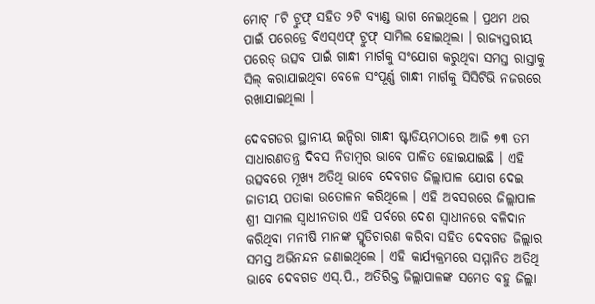ମୋଟ୍ ୮ଟି ଟ୍ରୁଫ୍ ସହିତ ୨ଟି ବ୍ୟାଣ୍ଡ ଭାଗ ନେଇଥିଲେ । ପ୍ରଥମ ଥର ପାଇଁ ପରେଡ୍ରେ ବିଏସ୍ଏଫ୍ ଟ୍ରୁଫ୍ ସାମିଲ ହୋଇଥିଲା । ରାଜ୍ୟସ୍ତରୀୟ ପରେଡ୍ ଉତ୍ସବ ପାଇଁ ଗାନ୍ଧୀ ମାର୍ଗକୁ ସଂଯୋଗ କରୁଥିବା ସମସ୍ତ ରାସ୍ତାକୁ ସିଲ୍ କରାଯାଇଥିବା ବେଳେ ସଂପୂର୍ଣ୍ଣ ଗାନ୍ଧୀ ମାର୍ଗକୁ ସିସିଟିଭି ନଜରରେ ରଖାଯାଇଥିଲା ।

ଦେବଗଡର ସ୍ଥାନୀୟ ଇନ୍ଦିରା ଗାନ୍ଧୀ ଷ୍ଟାଡିୟମଠାରେ ଆଜି ୭୩ ତମ ସାଧାରଣତନ୍ତ୍ର ଦିବସ ନିଡାମ୍ବର ଭାବେ ପାଳିତ ହୋଇଯାଇଛି । ଏହି ଉତ୍ସବରେ ମୂଖ୍ୟ ଅତିଥି ଭାବେ ଦେବଗଡ ଜିଲ୍ଲାପାଳ ଯୋଗ ଦେଇ ଜାତୀୟ ପତାକା ଉତୋଳନ କରିଥିଲେ । ଏହି ଅବସରରେ ଜିଲ୍ଲାପାଳ ଶ୍ରୀ ସାମଲ ସ୍ୱାଧୀନତାର ଏହି ପର୍ବରେ ଦେଶ ସ୍ୱାଧୀନରେ ବଳିଦାନ କରିଥିବା ମନୀଷି ମାନଙ୍କ ସ୍ମୃତିଚାରଣ କରିବା ସହିତ ଦେବଗଡ ଜିଲ୍ଲାର ସମସ୍ତ ଅଭିନନ୍ଦନ ଜଣାଇଥିଲେ । ଏହି କାର୍ଯ୍ୟକ୍ରମରେ ସମ୍ମାନିତ ଅତିଥି ଭାବେ ଦେବଗଡ ଏସ୍.ପି., ଅତିରିକ୍ତ ଜିଲ୍ଲାପାଳଙ୍କ ସମେତ ବହୁ ଜିଲ୍ଲା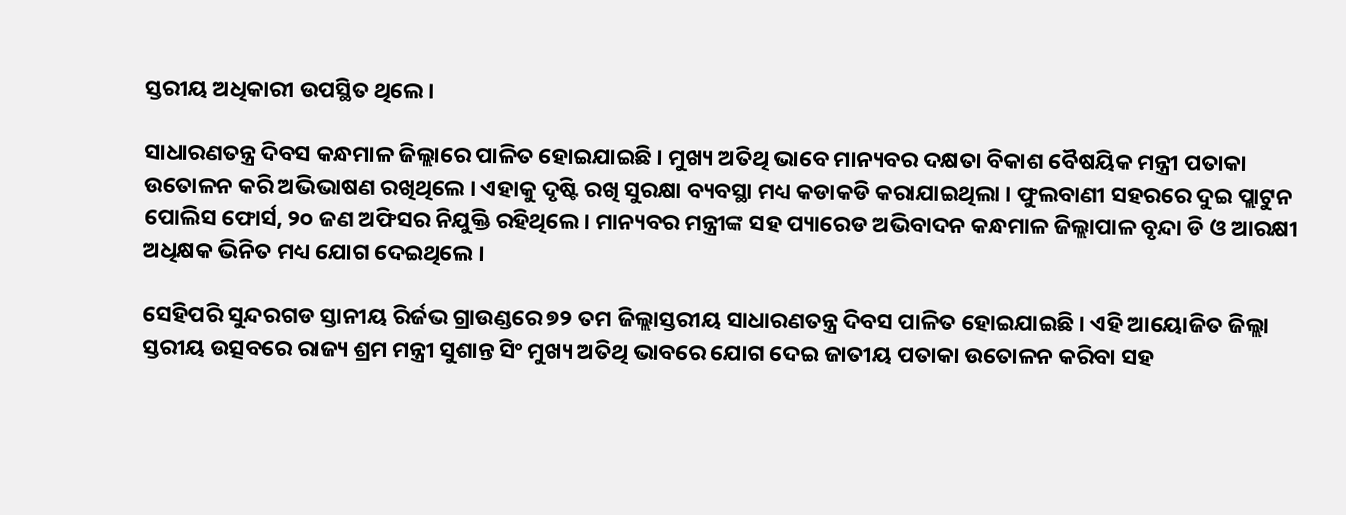ସ୍ତରୀୟ ଅଧିକାରୀ ଉପସ୍ଥିତ ଥିଲେ ।

ସାଧାରଣତନ୍ତ୍ର ଦିବସ କନ୍ଧମାଳ ଜିଲ୍ଲାରେ ପାଳିତ ହୋଇଯାଇଛି । ମୁଖ୍ୟ ଅତିଥି ଭାବେ ମାନ୍ୟବର ଦକ୍ଷତା ବିକାଶ ବୈଷୟିକ ମନ୍ତ୍ରୀ ପତାକା ଉତୋଳନ କରି ଅଭିଭାଷଣ ରଖିଥିଲେ । ଏହାକୁ ଦୃଷ୍ଟି ରଖି ସୁରକ୍ଷା ବ୍ୟବସ୍ଥା ମଧ୍ୟ କଡାକଡି କରାଯାଇଥିଲା । ଫୁଲବାଣୀ ସହରରେ ଦୁଇ ପ୍ଲାଟୁନ ପୋଲିସ ଫୋର୍ସ, ୨୦ ଜଣ ଅଫିସର ନିଯୁକ୍ତି ରହିଥିଲେ । ମାନ୍ୟବର ମନ୍ତ୍ରୀଙ୍କ ସହ ପ୍ୟାରେଡ ଅଭିବାଦନ କନ୍ଧମାଳ ଜିଲ୍ଲାପାଳ ବୃନ୍ଦା ଡି ଓ ଆରକ୍ଷୀ ଅଧିକ୍ଷକ ଭିନିତ ମଧ୍ୟ ଯୋଗ ଦେଇଥିଲେ ।

ସେହିପରି ସୁନ୍ଦରଗଡ ସ୍ତାନୀୟ ରିର୍ଜଭ ଗ୍ରାଉଣ୍ଡରେ ୭୨ ତମ ଜିଲ୍ଲାସ୍ତରୀୟ ସାଧାରଣତନ୍ତ୍ର ଦିବସ ପାଳିତ ହୋଇଯାଇଛି । ଏହି ଆୟୋଜିତ ଜିଲ୍ଲା ସ୍ତରୀୟ ଉତ୍ସବରେ ରାଜ୍ୟ ଶ୍ରମ ମନ୍ତ୍ରୀ ସୁଶାନ୍ତ ସିଂ ମୁଖ୍ୟ ଅତିଥି ଭାବରେ ଯୋଗ ଦେଇ ଜାତୀୟ ପତାକା ଉତୋଳନ କରିବା ସହ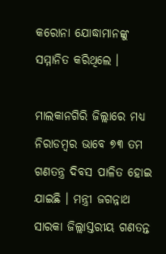କରୋନା ଯୋଦ୍ଧାମାନଙ୍କୁ ସମ୍ମାନିତ କରିଥିଲେ ।

ମାଲକାନଗିରି ଜିଲ୍ଲାରେ ମଧ୍ୟ ନିରାଡମ୍ବର ଭାବେ ୭୩ ତମ ଗଣତନ୍ତ୍ର ଦିବସ ପାଳିତ ହୋଇ ଯାଇଛି । ମନ୍ତ୍ରୀ ଜଗନ୍ନାଥ ସାରକା ଜିଲ୍ଲାସ୍ତରୀୟ ଗଣତନ୍ତ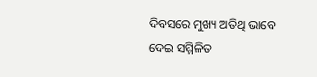ଦିବସରେ ମୁଖ୍ୟ ଅତିଥି ଭାବେ ଦେଇ ସମ୍ମିଳିତ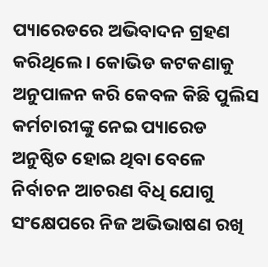ପ୍ୟାରେଡରେ ଅଭିବାଦନ ଗ୍ରହଣ କରିଥିଲେ । କୋଭିଡ କଟକଣାକୁ ଅନୁପାଳନ କରି କେବଳ କିଛି ପୁଲିସ କର୍ମଚାରୀଙ୍କୁ ନେଇ ପ୍ୟାରେଡ ଅନୁଷ୍ଠିତ ହୋଇ ଥିବା ବେଳେ ନିର୍ବାଚନ ଆଚରଣ ବିଧି ଯୋଗୁ ସଂକ୍ଷେପରେ ନିଜ ଅଭିଭାଷଣ ରଖି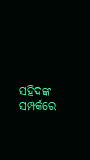ସହିଦଙ୍କ ସମ୍ପର୍କରେ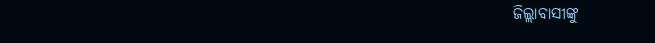ଜିଲ୍ଲାବାସୀଙ୍କୁ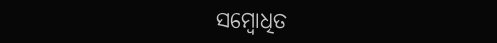ସମ୍ବୋଧିତ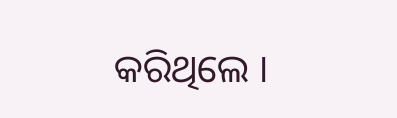କରିଥିଲେ ।